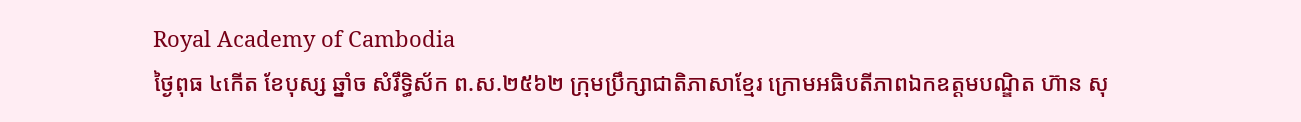Royal Academy of Cambodia
ថ្ងៃពុធ ៤កើត ខែបុស្ស ឆ្នាំច សំរឹទ្ធិស័ក ព.ស.២៥៦២ ក្រុមប្រឹក្សាជាតិភាសាខ្មែរ ក្រោមអធិបតីភាពឯកឧត្តមបណ្ឌិត ហ៊ាន សុ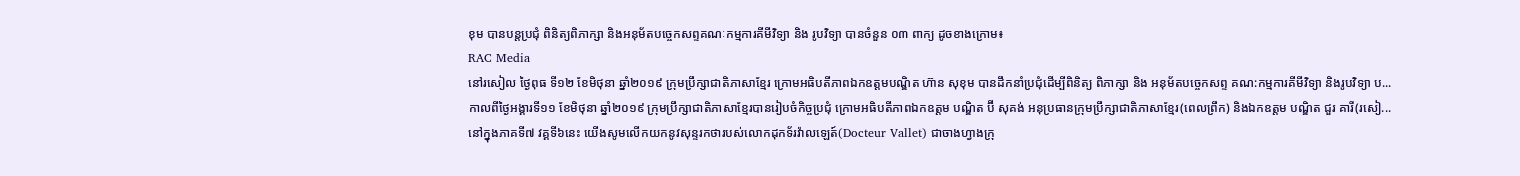ខុម បានបន្តប្រជុំ ពិនិត្យពិភាក្សា និងអនុម័តបច្ចេកសព្ទគណៈកម្មការគីមីវិទ្យា និង រូបវិទ្យា បានចំនួន ០៣ ពាក្យ ដូចខាងក្រោម៖
RAC Media
នៅរសៀល ថ្ងៃពុធ ទី១២ ខែមិថុនា ឆ្នាំ២០១៩ ក្រុមប្រឹក្សាជាតិភាសាខ្មែរ ក្រោមអធិបតីភាពឯកឧត្តមបណ្ឌិត ហ៊ាន សុខុម បានដឹកនាំប្រជុំដើម្បីពិនិត្យ ពិភាក្សា និង អនុម័តបច្ចេកសព្ទ គណ:កម្មការគីមីវិទ្យា និងរូបវិទ្យា ប...
កាលពីថ្ងៃអង្គារទី១១ ខែមិថុនា ឆ្នាំ២០១៩ ក្រុមប្រឹក្សាជាតិភាសាខ្មែរបានរៀបចំកិច្ចប្រជុំ ក្រោមអធិបតីភាពឯកឧត្តម បណ្ឌិត ប៊ី សុគង់ អនុប្រធានក្រុមប្រឹក្សាជាតិភាសាខ្មែរ(ពេលព្រឹក) និងឯកឧត្តម បណ្ឌិត ជួរ គារី(រសៀ...
នៅក្នុងភាគទី៧ វគ្គទី៦នេះ យើងសូមលើកយកនូវសុន្ទរកថារបស់លោកដុកទ័រវ៉ាលឡេត៍(Docteur Vallet) ជាចាងហ្វាងក្រុ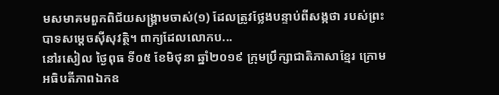មសមាគមពួកពិជ័យសង្គ្រាមចាស់(១) ដែលត្រូវថ្លែងបន្ទាប់ពីសង្កថា របស់ព្រះបាទសម្តេចស៊ីសុវត្ថិ។ ពាក្យដែលលោកប...
នៅរសៀល ថ្ងៃពុធ ទី០៥ ខែមិថុនា ឆ្នាំ២០១៩ ក្រុមប្រឹក្សាជាតិភាសាខ្មែរ ក្រោមអធិបតីភាពឯកឧ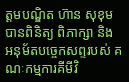ត្តមបណ្ឌិត ហ៊ាន សុខុម បានពិនិត្យ ពិភាក្សា និង អនុម័តបច្ចេកសព្ទរបស់ គណៈកម្មការគីមីវិ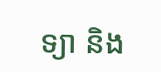ទ្យា និង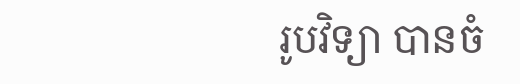រូបវិទ្យា បានចំ